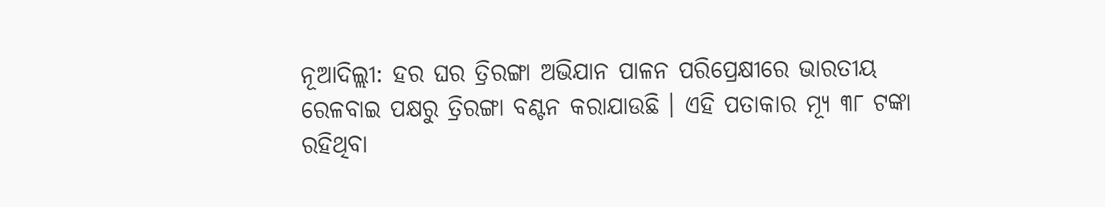ନୂଆଦିଲ୍ଲୀ: ହର ଘର ତ୍ରିରଙ୍ଗା ଅଭିଯାନ ପାଳନ ପରିପ୍ରେକ୍ଷୀରେ ଭାରତୀୟ ରେଳବାଇ ପକ୍ଷରୁ ତ୍ରିରଙ୍ଗା ବଣ୍ଟନ କରାଯାଉଛି । ଏହି ପତାକାର ମ୍ୟୂ ୩୮ ଟଙ୍କା ରହିଥିବା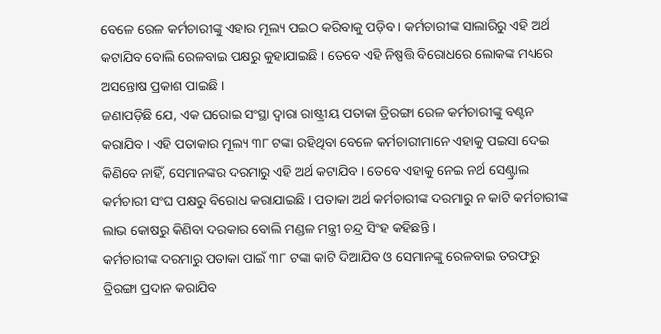ବେଳେ ରେଳ କର୍ମଚାରୀଙ୍କୁ ଏହାର ମୂଲ୍ୟ ପଇଠ କରିବାକୁ ପଡ଼ିବ । କର୍ମଚାରୀଙ୍କ ସାଲାରିରୁ ଏହି ଅର୍ଥ କଟାଯିବ ବୋଲି ରେଳବାଇ ପକ୍ଷରୁ କୁହାଯାଇଛି । ତେବେ ଏହି ନିଷ୍ପତ୍ତି ବିରୋଧରେ ଲୋକଙ୍କ ମଧ୍ୟରେ ଅସନ୍ତୋଷ ପ୍ରକାଶ ପାଇଛି ।
ଜଣାପଡ଼ିଛି ଯେ, ଏକ ଘରୋଇ ସଂସ୍ଥା ଦ୍ୱାରା ରାଷ୍ଟ୍ରୀୟ ପତାକା ତ୍ରିରଙ୍ଗା ରେଳ କର୍ମଚାରୀଙ୍କୁ ବଣ୍ଟନ କରାଯିବ । ଏହି ପତାକାର ମୂଲ୍ୟ ୩୮ ଟଙ୍କା ରହିଥିବା ବେଳେ କର୍ମଚାରୀମାନେ ଏହାକୁ ପଇସା ଦେଇ କିଣିବେ ନାହିଁ, ସେମାନଙ୍କର ଦରମାରୁ ଏହି ଅର୍ଥ କଟାଯିବ । ତେବେ ଏହାକୁ ନେଇ ନର୍ଥ ସେଣ୍ଟ୍ରାଲ କର୍ମଚାରୀ ସଂଘ ପକ୍ଷରୁ ବିରୋଧ କରାଯାଇଛି । ପତାକା ଅର୍ଥ କର୍ମଚାରୀଙ୍କ ଦରମାରୁ ନ କାଟି କର୍ମଚାରୀଙ୍କ ଲାଭ କୋଷରୁ କିଣିବା ଦରକାର ବୋଲି ମଣ୍ଡଳ ମନ୍ତ୍ରୀ ଚନ୍ଦ୍ର ସିଂହ କହିଛନ୍ତି ।
କର୍ମଚାରୀଙ୍କ ଦରମାରୁ ପତାକା ପାଇଁ ୩୮ ଟଙ୍କା କାଟି ଦିଆଯିବ ଓ ସେମାନଙ୍କୁ ରେଳବାଇ ତରଫରୁ ତ୍ରିରଙ୍ଗା ପ୍ରଦାନ କରାଯିବ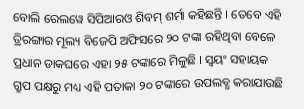ବୋଲି ରେଲୱେ ସିପିଆରଓ ଶିବମ୍ ଶର୍ମା କହିଛନ୍ତି । ତେବେ ଏହି ତ୍ରିରଙ୍ଗାର ମୂଲ୍ୟ ବିଜେପି ଅଫିସରେ ୨୦ ଟଙ୍କା ରହିଥିବା ବେଳେ ପ୍ରଧାନ ଡାକଘରେ ଏହା ୨୫ ଟଙ୍କାରେ ମିଳୁଛି । ସ୍ୱୟଂ ସହାୟକ ଗ୍ରୁପ ପକ୍ଷରୁ ମଧ୍ୟ ଏହି ପତାକା ୨୦ ଟଙ୍କାରେ ଉପଲବ୍ଧ କରାଯାଉଛି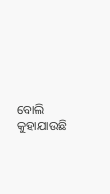ବୋଲି କୁହାଯାଉଛି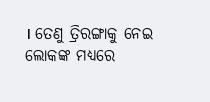। ତେଣୁ ତ୍ରିରଙ୍ଗାକୁ ନେଇ ଲୋକଙ୍କ ମଧ୍ୟରେ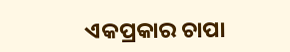ଏକପ୍ରକାର ଚାପା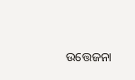ଉତ୍ତେଜନା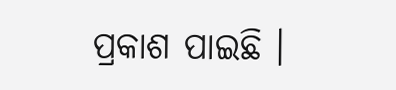ପ୍ରକାଶ ପାଇଛି ।